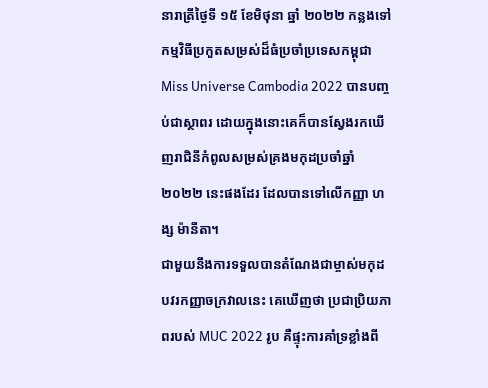នារាត្រីថ្ងៃទី ១៥ ខែមិថុនា ឆ្នាំ ២០២២ កន្លងទៅ កម្មវិធីប្រកួតសម្រស់ដ៏ធំប្រចាំប្រទេសកម្ពុជា Miss Universe Cambodia 2022 បានបញ្ចប់ជាស្ថាពរ ដោយក្នុងនោះគេក៏បានស្វែងរកឃើញរាជិនីកំពូលសម្រស់គ្រងមកុដប្រចាំឆ្នាំ ២០២២ នេះផងដែរ ដែលបានទៅលើកញ្ញា ហង្ស ម៉ានីតា។
ជាមួយនឹងការទទួលបានតំណែងជាម្ចាស់មកុដបវរកញ្ញាចក្រវាលនេះ គេឃើញថា ប្រជាប្រិយភាពរបស់ MUC 2022 រូប គឺផ្ទុះការគាំទ្រខ្លាំងពី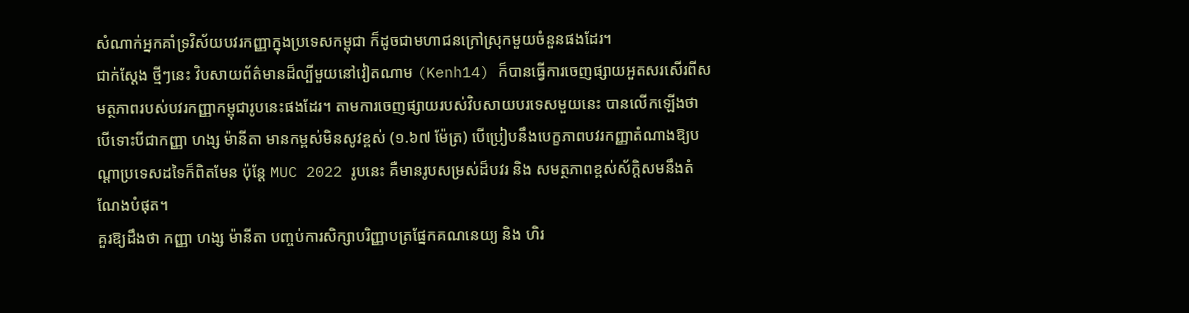សំណាក់អ្នកគាំទ្រវិស័យបវរកញ្ញាក្នុងប្រទេសកម្ពុជា ក៏ដូចជាមហាជនក្រៅស្រុកមួយចំនួនផងដែរ។
ជាក់ស្ដែង ថ្មីៗនេះ វិបសាយព័ត៌មានដ៏ល្បីមួយនៅវៀតណាម (Kenh14) ក៏បានធ្វើការចេញផ្សាយអួតសរសើរពីសមត្ថភាពរបស់បវរកញ្ញាកម្ពុជារូបនេះផងដែរ។ តាមការចេញផ្សាយរបស់វិបសាយបរទេសមួយនេះ បានលើកឡើងថា បើទោះបីជាកញ្ញា ហង្ស ម៉ានីតា មានកម្ពស់មិនសូវខ្ពស់ (១.៦៧ ម៉ែត្រ) បើប្រៀបនឹងបេក្ខភាពបវរកញ្ញាតំណាងឱ្យបណ្ដាប្រទេសដទៃក៏ពិតមែន ប៉ុន្តែ MUC 2022 រូបនេះ គឺមានរូបសម្រស់ដ៏បវរ និង សមត្ថភាពខ្ពស់ស័ក្តិសមនឹងតំណែងបំផុត។
គួរឱ្យដឹងថា កញ្ញា ហង្ស ម៉ានីតា បញ្ចប់ការសិក្សាបរិញ្ញាបត្រផ្នែកគណនេយ្យ និង ហិរ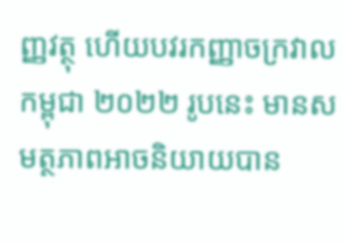ញ្ញវត្ថុ ហើយបវរកញ្ញាចក្រវាលកម្ពុជា ២០២២ រូបនេះ មានសមត្ថភាពអាចនិយាយបាន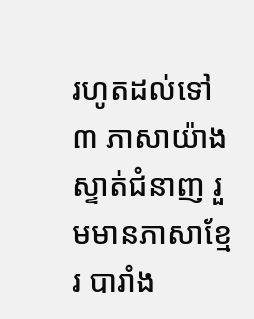រហូតដល់ទៅ ៣ ភាសាយ៉ាងស្ទាត់ជំនាញ រួមមានភាសាខ្មែរ បារាំង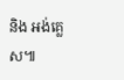និង អង់គ្លេស៕